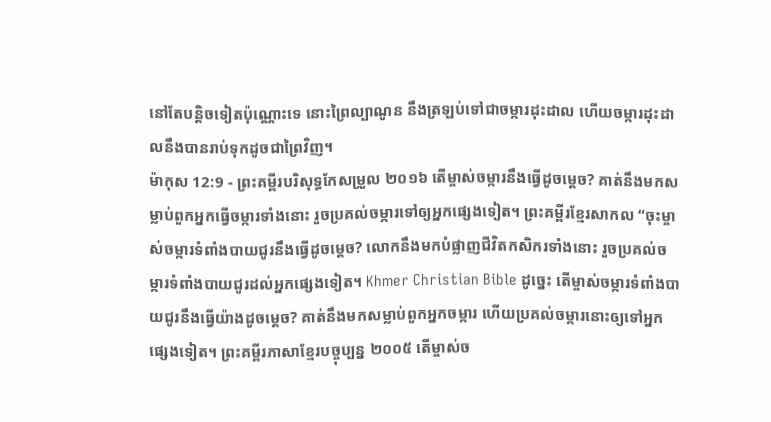នៅតែបន្តិចទៀតប៉ុណ្ណោះទេ នោះព្រៃល្បាណូន នឹងត្រឡប់ទៅជាចម្ការដុះដាល ហើយចម្ការដុះដាលនឹងបានរាប់ទុកដូចជាព្រៃវិញ។
ម៉ាកុស 12:9 - ព្រះគម្ពីរបរិសុទ្ធកែសម្រួល ២០១៦ តើម្ចាស់ចម្ការនឹងធ្វើដូចម្តេច? គាត់នឹងមកសម្លាប់ពួកអ្នកធ្វើចម្ការទាំងនោះ រួចប្រគល់ចម្ការទៅឲ្យអ្នកផ្សេងទៀត។ ព្រះគម្ពីរខ្មែរសាកល “ចុះម្ចាស់ចម្ការទំពាំងបាយជូរនឹងធ្វើដូចម្ដេច? លោកនឹងមកបំផ្លាញជីវិតកសិករទាំងនោះ រួចប្រគល់ចម្ការទំពាំងបាយជូរដល់អ្នកផ្សេងទៀត។ Khmer Christian Bible ដូច្នេះ តើម្ចាស់ចម្ការទំពាំងបាយជូរនឹងធ្វើយ៉ាងដូចម្ដេច? គាត់នឹងមកសម្លាប់ពួកអ្នកចម្ការ ហើយប្រគល់ចម្ការនោះឲ្យទៅអ្នកផ្សេងទៀត។ ព្រះគម្ពីរភាសាខ្មែរបច្ចុប្បន្ន ២០០៥ តើម្ចាស់ច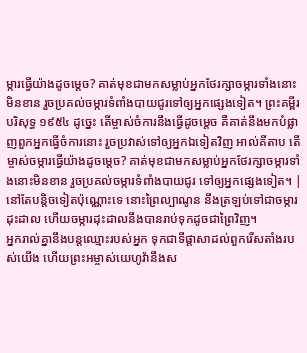ម្ការធ្វើយ៉ាងដូចម្ដេច? គាត់មុខជាមកសម្លាប់អ្នកថែរក្សាចម្ការទាំងនោះមិនខាន រួចប្រគល់ចម្ការទំពាំងបាយជូរទៅឲ្យអ្នកផ្សេងទៀត។ ព្រះគម្ពីរបរិសុទ្ធ ១៩៥៤ ដូច្នេះ តើម្ចាស់ចំការនឹងធ្វើដូចម្តេច គឺគាត់នឹងមកបំផ្លាញពួកអ្នកធ្វើចំការនោះ រួចប្រវាស់ទៅឲ្យអ្នកឯទៀតវិញ អាល់គីតាប តើម្ចាស់ចម្ការធ្វើយ៉ាងដូចម្ដេច? គាត់មុខជាមកសម្លាប់អ្នកថែរក្សាចម្ការទាំងនោះមិនខាន រួចប្រគល់ចម្ការទំពាំងបាយជូរ ទៅឲ្យអ្នកផ្សេងទៀត។ |
នៅតែបន្តិចទៀតប៉ុណ្ណោះទេ នោះព្រៃល្បាណូន នឹងត្រឡប់ទៅជាចម្ការដុះដាល ហើយចម្ការដុះដាលនឹងបានរាប់ទុកដូចជាព្រៃវិញ។
អ្នករាល់គ្នានឹងបន្តឈ្មោះរបស់អ្នក ទុកជាទីផ្ដាសាដល់ពួករើសតាំងរបស់យើង ហើយព្រះអម្ចាស់យេហូវ៉ានឹងស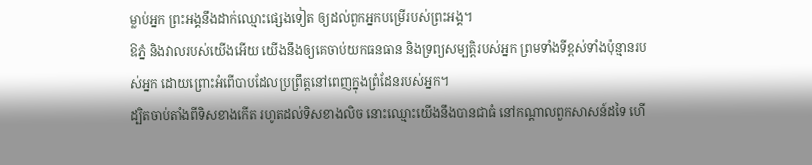ម្លាប់អ្នក ព្រះអង្គនឹងដាក់ឈ្មោះផ្សេងទៀត ឲ្យដល់ពួកអ្នកបម្រើរបស់ព្រះអង្គ។
ឱភ្នំ និងវាលរបស់យើងអើយ យើងនឹងឲ្យគេចាប់យកធនធាន និងទ្រព្យសម្បត្តិរបស់អ្នក ព្រមទាំងទីខ្ពស់ទាំងប៉ុន្មានរបស់អ្នក ដោយព្រោះអំពើបាបដែលប្រព្រឹត្តនៅពេញក្នុងព្រំដែនរបស់អ្នក។
ដ្បិតចាប់តាំងពីទិសខាងកើត រហូតដល់ទិសខាងលិច នោះឈ្មោះយើងនឹងបានជាធំ នៅកណ្ដាលពួកសាសន៍ដទៃ ហើ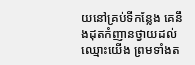យនៅគ្រប់ទីកន្លែង គេនឹងដុតកំញានថ្វាយដល់ឈ្មោះយើង ព្រមទាំងត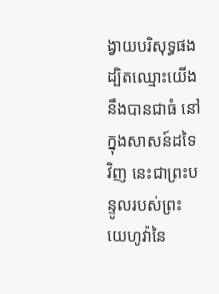ង្វាយបរិសុទ្ធផង ដ្បិតឈ្មោះយើងនឹងបានជាធំ នៅក្នុងសាសន៍ដទៃវិញ នេះជាព្រះបន្ទូលរបស់ព្រះយេហូវ៉ានៃ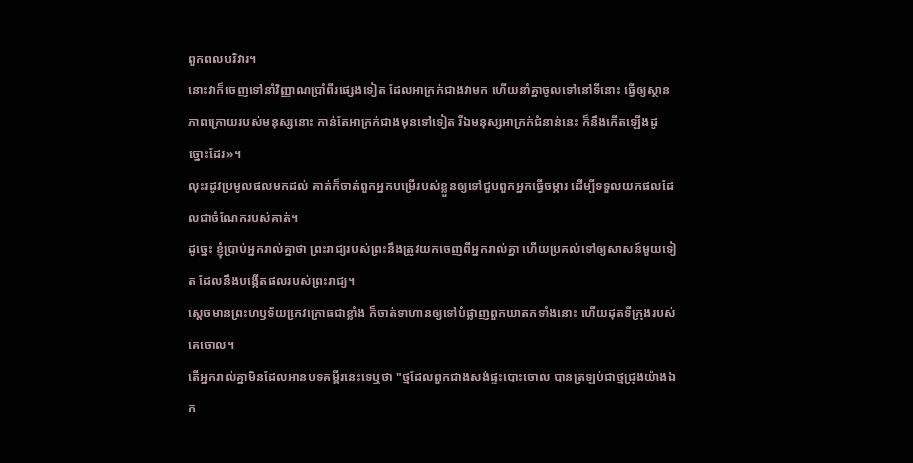ពួកពលបរិវារ។
នោះវាក៏ចេញទៅនាំវិញ្ញាណប្រាំពីរផ្សេងទៀត ដែលអាក្រក់ជាងវាមក ហើយនាំគ្នាចូលទៅនៅទីនោះ ធ្វើឲ្យស្ថានភាពក្រោយរបស់មនុស្សនោះ កាន់តែអាក្រក់ជាងមុនទៅទៀត រីឯមនុស្សអាក្រក់ជំនាន់នេះ ក៏នឹងកើតឡើងដូច្នោះដែរ»។
លុះរដូវប្រមូលផលមកដល់ គាត់ក៏ចាត់ពួកអ្នកបម្រើរបស់ខ្លួនឲ្យទៅជួបពួកអ្នកធ្វើចម្ការ ដើម្បីទទួលយកផលដែលជាចំណែករបស់គាត់។
ដូច្នេះ ខ្ញុំប្រាប់អ្នករាល់គ្នាថា ព្រះរាជ្យរបស់ព្រះនឹងត្រូវយកចេញពីអ្នករាល់គ្នា ហើយប្រគល់ទៅឲ្យសាសន៍មួយទៀត ដែលនឹងបង្កើតផលរបស់ព្រះរាជ្យ។
ស្តេចមានព្រះហឫទ័យកេ្រវក្រោធជាខ្លាំង ក៏ចាត់ទាហានឲ្យទៅបំផ្លាញពួកឃាតកទាំងនោះ ហើយដុតទីក្រុងរបស់គេចោល។
តើអ្នករាល់គ្នាមិនដែលអានបទគម្ពីរនេះទេឬថា "ថ្មដែលពួកជាងសង់ផ្ទះបោះចោល បានត្រឡប់ជាថ្មជ្រុងយ៉ាងឯក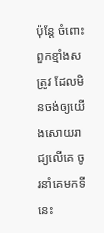ប៉ុន្តែ ចំពោះពួកខ្មាំងសត្រូវ ដែលមិនចង់ឲ្យយើងសោយរាជ្យលើគេ ចូរនាំគេមកទីនេះ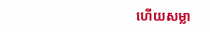ហើយសម្លា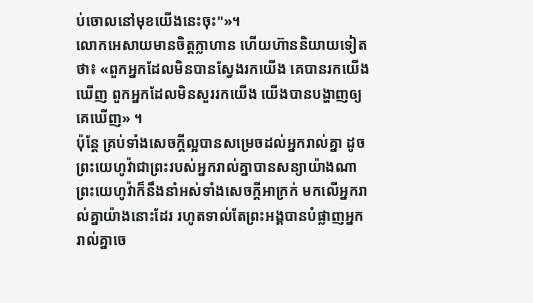ប់ចោលនៅមុខយើងនេះចុះ"»។
លោកអេសាយមានចិត្តក្លាហាន ហើយហ៊ាននិយាយទៀតថា៖ «ពួកអ្នកដែលមិនបានស្វែងរកយើង គេបានរកយើងឃើញ ពួកអ្នកដែលមិនសួររកយើង យើងបានបង្ហាញឲ្យគេឃើញ» ។
ប៉ុន្តែ គ្រប់ទាំងសេចក្ដីល្អបានសម្រេចដល់អ្នករាល់គ្នា ដូចព្រះយេហូវ៉ាជាព្រះរបស់អ្នករាល់គ្នាបានសន្យាយ៉ាងណា ព្រះយេហូវ៉ាក៏នឹងនាំអស់ទាំងសេចក្ដីអាក្រក់ មកលើអ្នករាល់គ្នាយ៉ាងនោះដែរ រហូតទាល់តែព្រះអង្គបានបំផ្លាញអ្នករាល់គ្នាចេ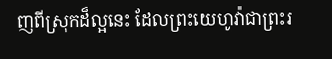ញពីស្រុកដ៏ល្អនេះ ដែលព្រះយេហូវ៉ាជាព្រះរ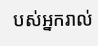បស់អ្នករាល់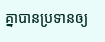គ្នាបានប្រទានឲ្យ